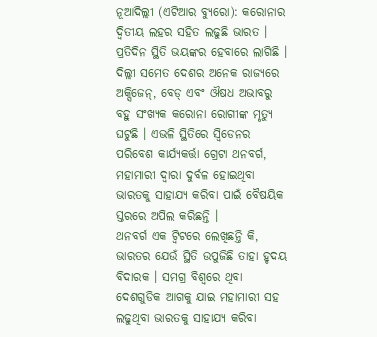ନୂଆଦିଲ୍ଲୀ (ଏଟିଆର ବ୍ୟୁରୋ): କରୋନାର ଦ୍ୱିତୀୟ ଲହର ସହିତ ଲଢୁଛି ଭାରତ । ପ୍ରତିଦିନ ସ୍ଥିତି ଭୟଙ୍କର ହେବାରେ ଲାଗିଛି । ଦିଲ୍ଲୀ ସମେତ ଦେଶର ଅନେକ ରାଜ୍ୟରେ ଅକ୍ସିଜେନ୍, ବେଡ୍ ଏବଂ ଔଷଧ ଅଭାବରୁ ବହୁ ସଂଖ୍ୟକ କରୋନା ରୋଗୀଙ୍କ ମୃତ୍ୟୁ ଘଟୁଛି । ଏଭଳି ସ୍ଥିତିରେ ସ୍ୱିଡେନର ପରିବେଶ କାର୍ଯ୍ୟକର୍ତ୍ତା ଗ୍ରେଟା ଥନବର୍ଗ, ମହାମାରୀ ଦ୍ୱାରା ଦୁର୍ବଳ ହୋଇଥିବା ଭାରତକୁ ସାହାଯ୍ୟ କରିବା ପାଇଁ ବୈଷୟିକ ସ୍ତରରେ ଅପିଲ କରିଛନ୍ତି ।
ଥନବର୍ଗ ଏକ ଟ୍ୱିଟରେ ଲେଖିଛନ୍ତି କି, ଭାରତର ଯେଉଁ ସ୍ଥିତି ଉପୁଜିଛି ତାହା ହୃଦୟ ବିଦାରକ । ସମଗ୍ର ବିଶ୍ୱରେ ଥିବା ଦେଶଗୁଡିକ ଆଗକୁ ଯାଇ ମହାମାରୀ ସହ ଲଢୁଥିବା ଭାରତକୁ ସାହାଯ୍ୟ କରିବା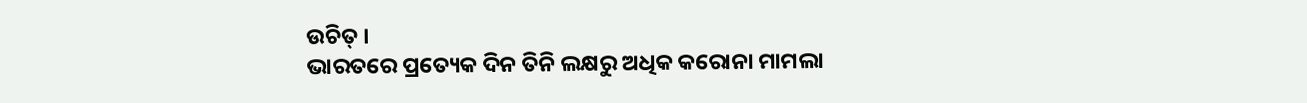ଉଚିତ୍ ।
ଭାରତରେ ପ୍ରତ୍ୟେକ ଦିନ ତିନି ଲକ୍ଷରୁ ଅଧିକ କରୋନା ମାମଲା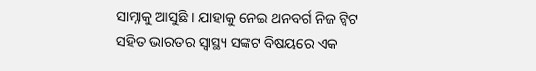ସାମ୍ନାକୁ ଆସୁଛି । ଯାହାକୁ ନେଇ ଥନବର୍ଗ ନିଜ ଟ୍ୱିଟ ସହିତ ଭାରତର ସ୍ୱାସ୍ଥ୍ୟ ସଙ୍କଟ ବିଷୟରେ ଏକ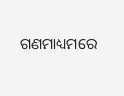ଗଣମାଧ୍ୟମରେ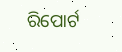ରିପୋର୍ଟ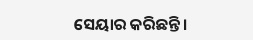ସେୟାର କରିଛନ୍ତି ।